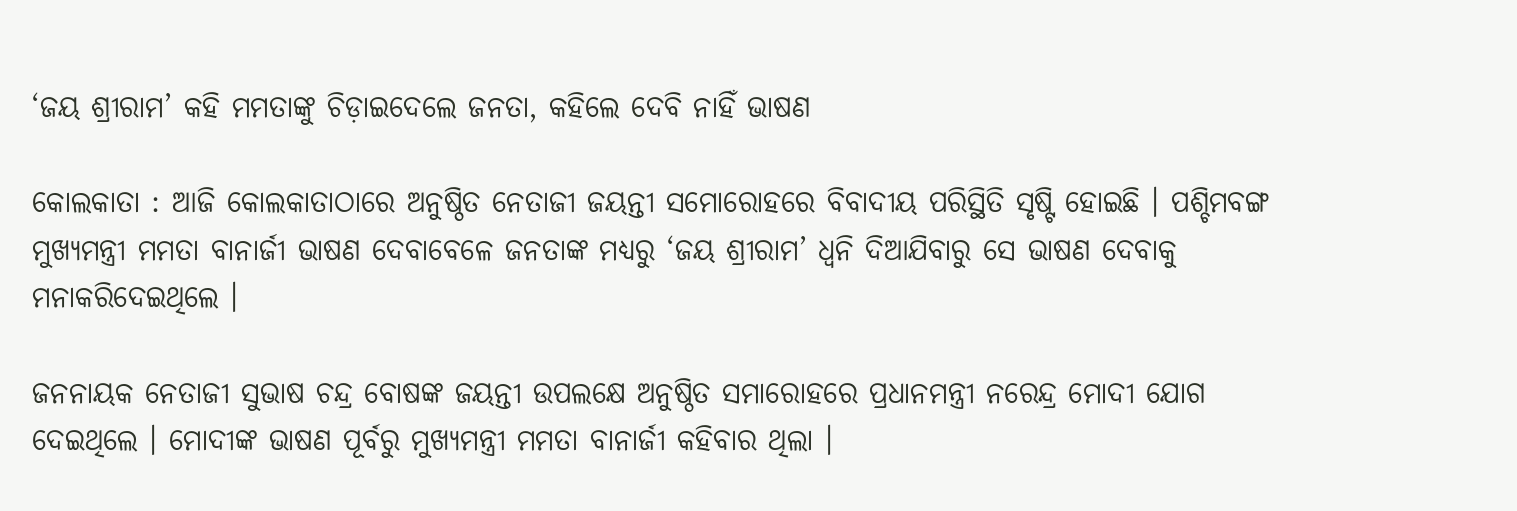‘ଜୟ ଶ୍ରୀରାମ’ କହି ମମତାଙ୍କୁ ଚିଡ଼ାଇଦେଲେ ଜନତା, କହିଲେ ଦେବି ନାହିଁ ଭାଷଣ

କୋଲକାତା : ଆଜି କୋଲକାତାଠାରେ ଅନୁଷ୍ଠିତ ନେତାଜୀ ଜୟନ୍ତୀ ସମୋରୋହରେ ବିବାଦୀୟ ପରିସ୍ଥିତି ସୃଷ୍ଟି ହୋଇଛି । ପଶ୍ଚିମବଙ୍ଗ ମୁଖ୍ୟମନ୍ତ୍ରୀ ମମତା ବାନାର୍ଜୀ ଭାଷଣ ଦେବାବେଳେ ଜନତାଙ୍କ ମଧ୍ୟରୁ ‘ଜୟ ଶ୍ରୀରାମ’ ଧ୍ବନି ଦିଆଯିବାରୁ ସେ ଭାଷଣ ଦେବାକୁ ମନାକରିଦେଇଥିଲେ ।

ଜନନାୟକ ନେତାଜୀ ସୁଭାଷ ଚନ୍ଦ୍ର ବୋଷଙ୍କ ଜୟନ୍ତୀ ଉପଲକ୍ଷେ ଅନୁଷ୍ଠିତ ସମାରୋହରେ ପ୍ରଧାନମନ୍ତ୍ରୀ ନରେନ୍ଦ୍ର ମୋଦୀ ଯୋଗ ଦେଇଥିଲେ । ମୋଦୀଙ୍କ ଭାଷଣ ପୂର୍ବରୁ ମୁଖ୍ୟମନ୍ତ୍ରୀ ମମତା ବାନାର୍ଜୀ କହିବାର ଥିଲା ।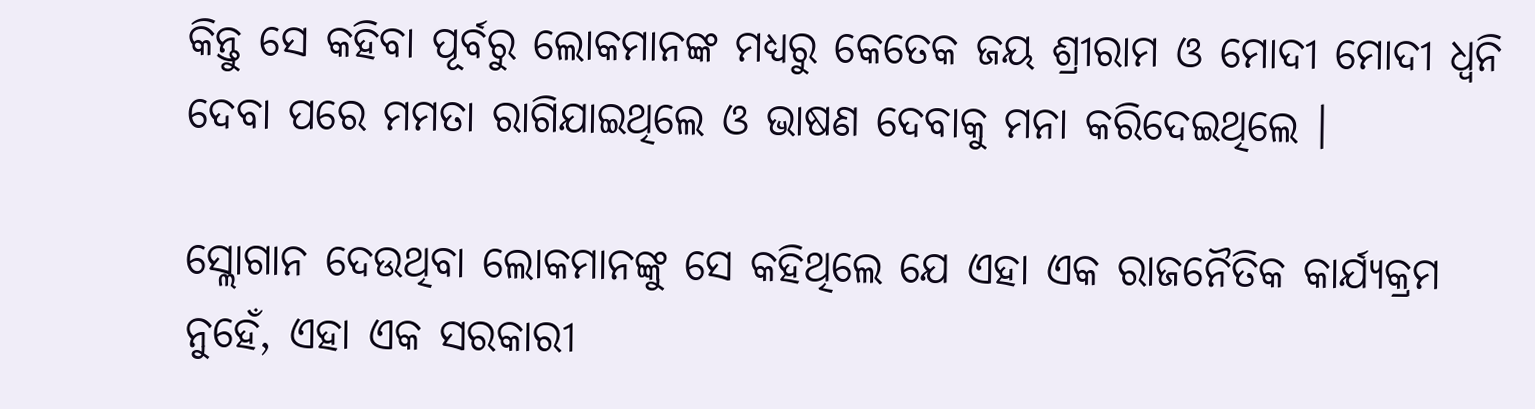କିନ୍ତୁ ସେ କହିବା ପୂର୍ବରୁ ଲୋକମାନଙ୍କ ମଧ୍ୟରୁ କେତେକ ଜୟ ଶ୍ରୀରାମ ଓ ମୋଦୀ ମୋଦୀ ଧ୍ବନି ଦେବା ପରେ ମମତା ରାଗିଯାଇଥିଲେ ଓ ଭାଷଣ ଦେବାକୁ ମନା କରିଦେଇଥିଲେ ।

ସ୍ଲୋଗାନ ଦେଉଥିବା ଲୋକମାନଙ୍କୁ ସେ କହିଥିଲେ ଯେ ଏହା ଏକ ରାଜନୈତିକ କାର୍ଯ୍ୟକ୍ରମ ନୁହେଁ, ଏହା ଏକ ସରକାରୀ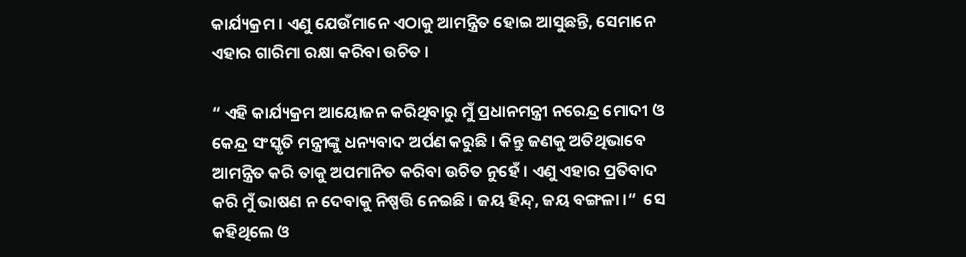କାର୍ଯ୍ୟକ୍ରମ । ଏଣୁ ଯେଉଁମାନେ ଏଠାକୁ ଆମନ୍ତ୍ରିତ ହୋଇ ଆସୁଛନ୍ତି, ସେମାନେ ଏହାର ଗାରିମା ରକ୍ଷା କରିବା ଉଚିତ ।

“ ଏହି କାର୍ଯ୍ୟକ୍ରମ ଆୟୋଜନ କରିଥିବାରୁ ମୁଁ ପ୍ରଧାନମନ୍ତ୍ରୀ ନରେନ୍ଦ୍ର ମୋଦୀ ଓ କେନ୍ଦ୍ର ସଂସ୍କୃତି ମନ୍ତ୍ରୀଙ୍କୁ ଧନ୍ୟବାଦ ଅର୍ପଣ କରୁଛି । କିନ୍ତୁ ଜଣକୁ ଅତିଥିଭାବେ ଆମନ୍ତ୍ରିତ କରି ତାକୁ ଅପମାନିତ କରିବା ଉଚିତ ନୁହେଁ । ଏଣୁ ଏହାର ପ୍ରତିବାଦ କରି ମୁଁ ଭାଷଣ ନ ଦେବାକୁ ନିଷ୍ପତ୍ତି ନେଇଛି । ଜୟ ହିନ୍ଦ୍, ଜୟ ବଙ୍ଗଳା ।“  ସେ କହିଥିଲେ ଓ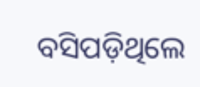ବସିପଡ଼ିଥିଲେ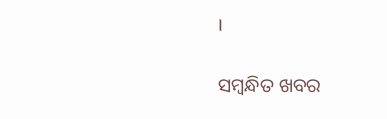।

ସମ୍ବନ୍ଧିତ ଖବର